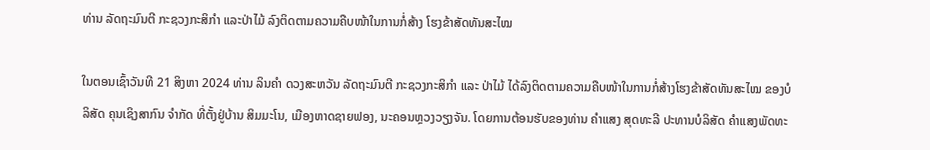ທ່ານ ລັດຖະມົນຕີ ກະຊວງກະສິກໍາ ແລະປ່າໄມ້ ລົງຕິດຕາມຄວາມຄືບໜ້າໃນການກໍ່ສ້າງ ໂຮງຂ້າສັດທັນສະໄໝ

ໃນຕອນເຊົ້າວັນທີ 21 ສິງຫາ 2024 ທ່ານ ລິນຄໍາ ດວງສະຫວັນ ລັດຖະມົນຕີ ກະຊວງກະສິກໍາ ແລະ ປ່າໄມ້ ໄດ້ລົງຕິດຕາມຄວາມຄືບໜ້າໃນການກໍ່ສ້າງໂຮງຂ້າສັດທັນສະໄໝ ຂອງບໍລິສັດ ຄຸນເຊິງສາກົນ ຈໍາກັດ ທີ່ຕັ້ງຢູ່ບ້ານ ສິມມະໂນ, ເມືອງຫາດຊາຍຟອງ, ນະຄອນຫຼວງວຽງຈັນ. ໂດຍການຕ້ອນຮັບຂອງທ່ານ ຄໍາແສງ ສຸດທະລີ ປະທານບໍລິສັດ ຄໍາແສງພັດທະ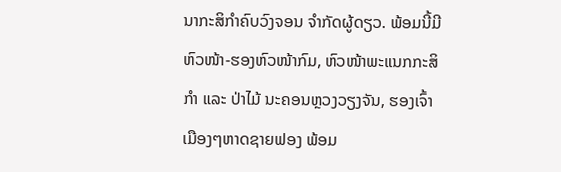ນາກະສິກໍາຄົບວົງຈອນ ຈໍາກັດຜູ້ດຽວ. ພ້ອມນີ້ມີຫົວໜ້າ-ຮອງຫົວໜ້າກົມ, ຫົວໜ້າພະແນກກະສິກໍາ ແລະ ປ່າໄມ້ ນະຄອນຫຼວງວຽງຈັນ, ຮອງເຈົ້າເມືອງໆຫາດຊາຍຟອງ ພ້ອມ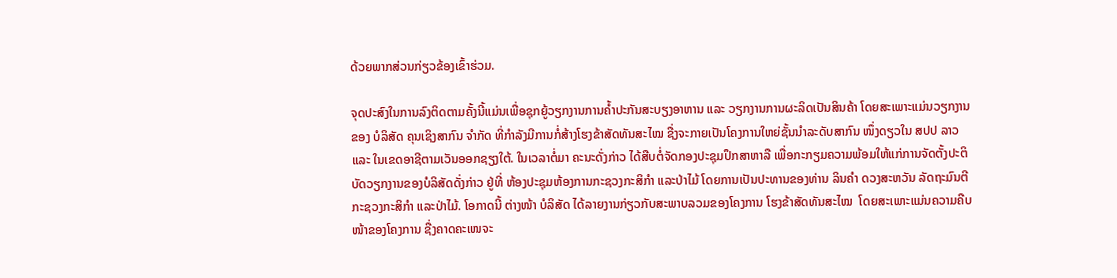ດ້ວຍພາກສ່ວນກ່ຽວຂ້ອງເຂົ້າຮ່ວມ.

ຈຸດປະສົງໃນການລົງຕິດຕາມຄັ້ງນີ້ແມ່ນເພື່ອຊຸກຍູ້ວຽກງານການຄໍ້າປະກັນສະບຽງອາຫານ ແລະ ວຽກງານການຜະລິດເປັນສິນຄ້າ ໂດຍສະເພາະແມ່ນວຽກງານຂອງ ບໍລິສັດ ຄຸນເຊິງສາກົນ ຈໍາກັດ ທີ່ກໍາລັງມີການກໍ່ສ້າງໂຮງຂ້າສັດທັນສະໄໝ ຊື່ງຈະກາຍເປັນໂຄງການໃຫຍ່ຊັ້ນນໍາລະດັບສາກົນ ໜຶ່ງດຽວໃນ ສປປ ລາວ ແລະ ໃນເຂດອາຊີຕາມເວັນອອກຊຽງໃຕ້. ໃນເວລາຕໍ່ມາ ຄະນະດັ່ງກ່າວ ໄດ້ສືບຕໍ່ຈັດກອງປະຊຸມປຶກສາຫາລື ເພື່ອກະກຽມຄວາມພ້ອມໃຫ້ແກ່ການຈັດຕັ້ງປະຕິບັດວຽກງານຂອງບໍລິສັດດັ່ງກ່າວ ຢູ່ທີ່ ຫ້ອງປະຊຸມຫ້ອງການກະຊວງກະສິກໍາ ແລະປ່າໄມ້ ໂດຍການເປັນປະທານຂອງທ່ານ ລິນຄໍາ ດວງສະຫວັນ ລັດຖະມົນຕີ ກະຊວງກະສິກໍາ ແລະປ່າໄມ້. ໂອກາດນີ້ ຕ່າງໜ້າ ບໍລິສັດ ໄດ້ລາຍງານກ່ຽວກັບສະພາບລວມຂອງໂຄງການ ໂຮງຂ້າສັດທັນສະໄໝ  ໂດຍສະເພາະແມ່ນຄວາມຄືບໜ້າຂອງໂຄງການ ຊື່ງຄາດຄະເໜຈະ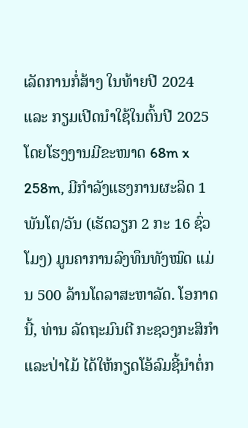ເລັດການກໍ່ສ້າງ ໃນທ້າຍປີ 2024 ແລະ ກຽມເປີດນໍາໃຊ້ໃນຕົ້ນປີ 2025 ໂດຍໂຮງງານມີຂະໜາດ 68m x 258m, ມີກໍາລັງແຮງການຜະລິດ 1 ພັນໂຕ/ວັນ (ເຮັດວຽກ 2 ກະ 16 ຊົ່ວໂມງ) ມູນຄາການລົງທຶນທັງໝົດ ແມ່ນ 500 ລ້ານໂດລາສະຫາລັດ. ໂອກາດນີ້, ທ່ານ ລັດຖະມົນຕີ ກະຊວງກະສິກໍາ ແລະປ່າໄມ້ ໄດ້ໃຫ້ກຽດໂອ້ລົມຊີ້ນໍາຕໍ່ກ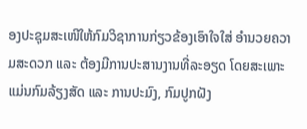ອງປະຊຸມສະເໜີໃຫ້ກົມວິຊາການກ່ຽວຂ້ອງເອົາໃຈໃສ່ ອໍານວຍຄວາມສະດວກ ແລະ ຕ້ອງມີການປະສານງານທີ່ລະອຽດ ໂດຍສະເພາະແມ່ນກົມລ້ຽງສັດ ແລະ ການປະມົງ, ກົມປູກຝັງ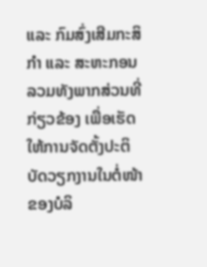ແລະ ກົມສົ່ງເສີມກະສິກໍາ ແລະ ສະຫະກອນ ລວມທັງພາກສ່ວນທີ່ກ່ຽວຂ້ອງ ເພື່ອເຮັດໃຫ້ການຈັດຕັ້ງປະຕິບັດວຽກງານໃນຕໍ່ໜ້າຂອງບໍລິ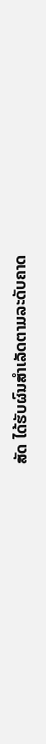ສັດ ໄດ້ຮັບຜົນສໍາເລັດຕາມລະດັບຄາດ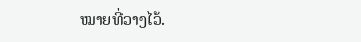ໝາຍທີ່ວາງໄວ້.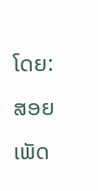ໂດຍ: ສອຍເພັດ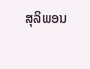ສຸລິພອນ